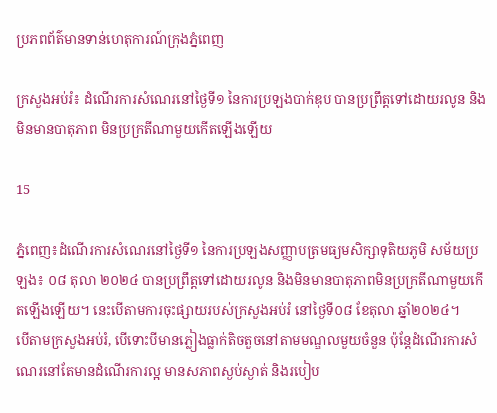ប្រភពព័ត៌មានទាន់ហេតុការណ៍ក្រុងភ្នំពេញ

ក្រសួងអប់រំ៖ ដំណើរការសំណេរនៅថ្ងៃទី១ នៃការប្រឡងបាក់ឌុប បានប្រព្រឹត្តទៅដោយរលូន និងមិនមានបាតុភាព មិនប្រក្រតីណាមួយកើតឡើងឡើយ

15

ភ្នំពេញ៖ដំណើរការសំណេរនៅថ្ងៃទី១ នៃការប្រឡងសញ្ញាបត្រមធ្យមសិក្សាទុតិយភូមិ សម័យប្រឡង៖ ០៨ តុលា ២០២៤ បានប្រព្រឹត្តទៅដោយរលូន និងមិនមានបាតុភាពមិនប្រក្រតីណាមួយកើតឡើងឡើយ។ នេះបើតាមការចុះផ្សាយរបស់ក្រសួងអប់រំ នៅថ្ងៃទី០៨ ខែតុលា ឆ្នាំ២០២៤។
បើតាមក្រសួងអប់រំ, បើទោះបីមានភ្លៀងធ្លាក់តិចតួចនៅតាមមណ្ឌលមួយចំនួន ប៉ុន្តែដំណើរការសំណេរនៅតែមានដំណើរការល្អ មានសភាពស្ងប់ស្ងាត់ និងរបៀប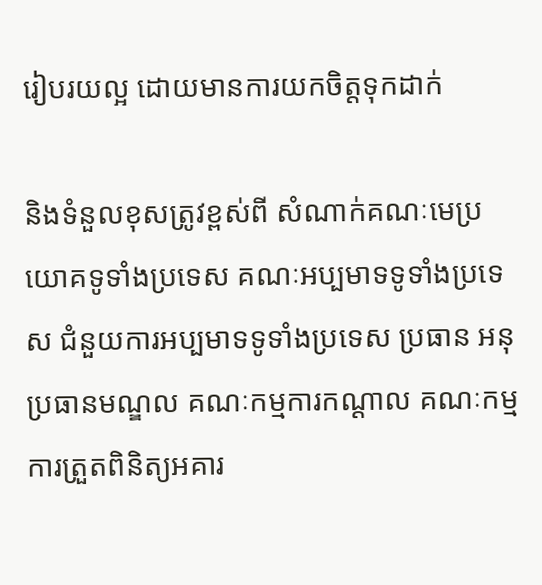រៀបរយល្អ ដោយមានការយកចិត្តទុកដាក់

និងទំនួលខុសត្រូវខ្ពស់ពី សំណាក់គណៈមេប្រយោគទូទាំងប្រទេស គណៈអប្បមាទទូទាំងប្រទេស ជំនួយការអប្បមាទទូទាំងប្រទេស ប្រធាន អនុប្រធានមណ្ឌល គណៈកម្មការកណ្ដាល គណៈកម្មការត្រួតពិនិត្យអគារ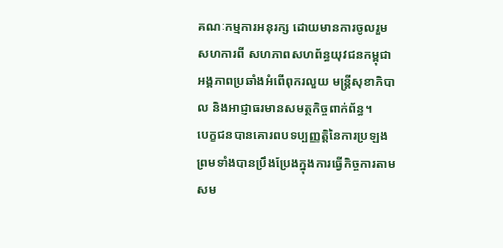គណៈកម្មការអនុរក្ស ដោយមានការចូលរួមសហការពី សហភាពសហព័ន្ធយុវជនកម្ពុជា អង្គភាពប្រឆាំងអំពើពុករលួយ មន្ត្រីសុខាភិបាល និងអាជ្ញាធរមានសមត្ថកិច្ចពាក់ព័ន្ធ។
បេក្ខជនបានគោរពបទប្បញ្ញត្តិនៃការប្រឡង ព្រមទាំងបានប្រឹងប្រែងក្នុងការធ្វើកិច្ចការតាមសម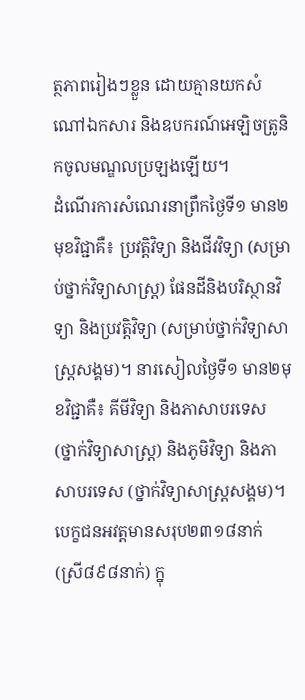ត្ថភាពរៀងៗខ្លួន ដោយគ្មានយកសំណៅឯកសារ និងឧបករណ៍អេឡិចត្រូនិកចូលមណ្ឌលប្រឡងឡើយ។
ដំណើរការសំណេរនាព្រឹកថ្ងៃទី១ មាន២មុខវិជ្ជាគឺ៖ ប្រវត្តិវិទ្យា និងជីវវិទ្យា (សម្រាប់ថ្នាក់វិទ្យាសាស្ត្រ) ផែនដីនិងបរិស្ថានវិទ្យា និងប្រវត្តិវិទ្យា (សម្រាប់ថ្នាក់វិទ្យាសាស្ត្រសង្គម)។ នារសៀលថ្ងៃទី១ មាន២មុខវិជ្ជាគឺ៖ គីមីវិទ្យា និងភាសាបរទេស (ថ្នាក់វិទ្យាសាស្ត្រ) និងភូមិវិទ្យា និងភាសាបរទេស (ថ្នាក់វិទ្យាសាស្ត្រសង្គម)។
បេក្ខជនអវត្តមានសរុប២៣១៨នាក់ (ស្រី៨៩៨នាក់) ក្នុ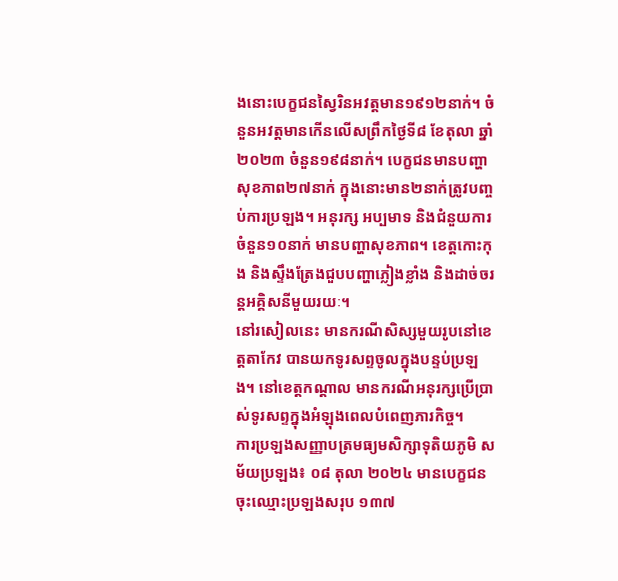ងនោះបេក្ខជនស្វៃរិនអវត្តមាន១៩១២នាក់។ ចំនួនអវត្តមានកើនលើសព្រឹកថ្ងៃទី៨ ខែតុលា ឆ្នាំ២០២៣ ចំនួន១៩៨នាក់។ បេក្ខជនមានបញ្ហាសុខភាព២៧នាក់ ក្នុងនោះមាន២នាក់ត្រូវបញ្ចប់ការប្រឡង។ អនុរក្ស អប្បមាទ និងជំនួយការ ចំនួន១០នាក់ មានបញ្ហាសុខភាព។ ខេត្តកោះកុង និងស្ទឹងត្រែងជួបបញ្ហាភ្លៀងខ្លាំង និងដាច់ចរន្តអគ្គិសនីមួយរយៈ។
នៅរសៀលនេះ មានករណីសិស្សមួយរូបនៅខេត្តតាកែវ បានយកទូរសព្ទចូលក្នុងបន្ទប់ប្រឡង។ នៅខេត្តកណ្តាល មានករណីអនុរក្សប្រើប្រាស់ទូរសព្ទក្នុងអំឡុងពេលបំពេញភារកិច្ច។
ការប្រឡងសញ្ញាបត្រមធ្យមសិក្សាទុតិយភូមិ សម័យប្រឡង៖ ០៨ តុលា ២០២៤ មានបេក្ខជនចុះឈ្មោះប្រឡងសរុប ១៣៧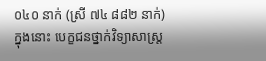០៤០ នាក់ (ស្រី ៧៤ ៨៨២ នាក់) ក្នុងនោះ បេក្ខជនថ្នាក់វិទ្យាសាស្ត្រ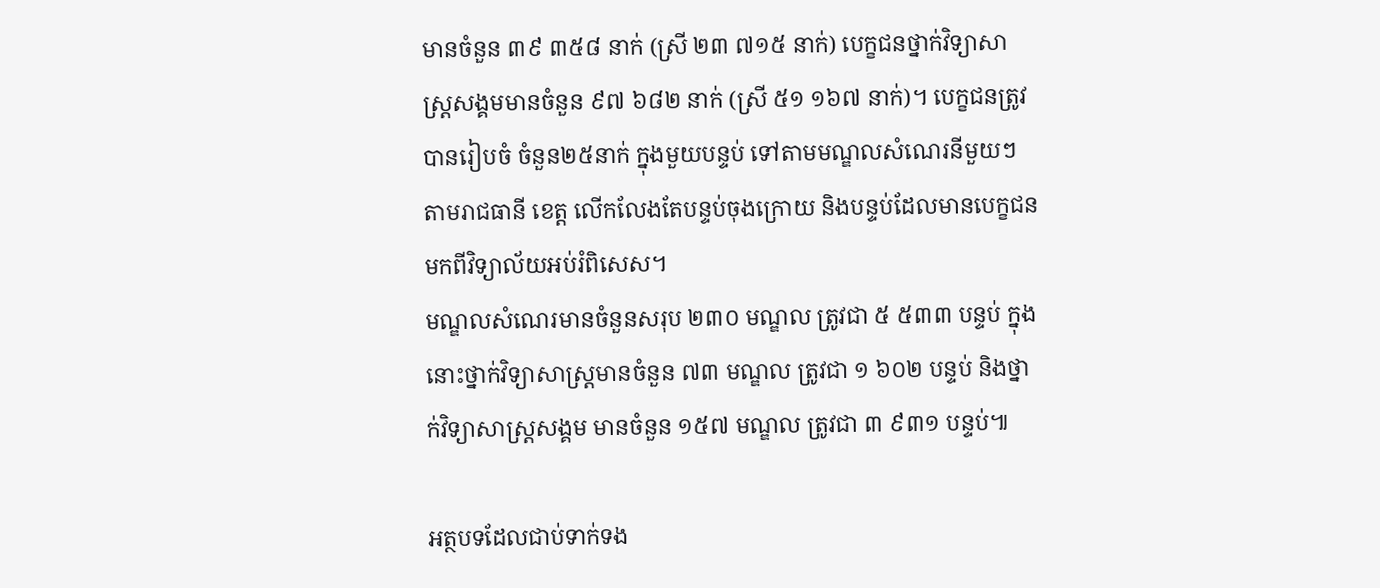មានចំនួន ៣៩ ៣៥៨ នាក់ (ស្រី ២៣ ៧១៥ នាក់) បេក្ខជនថ្នាក់វិទ្យាសាស្ត្រសង្គមមានចំនួន ៩៧ ៦៨២ នាក់ (ស្រី ៥១ ១៦៧ នាក់)។ បេក្ខជនត្រូវបានរៀបចំ ចំនួន២៥នាក់ ក្នុងមួយបន្ទប់ ទៅតាមមណ្ឌលសំណេរនីមួយៗ តាមរាជធានី ខេត្ត លើកលែងតែបន្ទប់ចុងក្រោយ និងបន្ទប់ដែលមានបេក្ខជនមកពីវិទ្យាល័យអប់រំពិសេស។
មណ្ឌលសំណេរមានចំនួនសរុប ២៣០ មណ្ឌល ត្រូវជា ៥ ៥៣៣ បន្ទប់ ក្នុងនោះថ្នាក់វិទ្យាសាស្ត្រមានចំនួន ៧៣ មណ្ឌល ត្រូវជា ១ ៦០២ បន្ទប់ និងថ្នាក់វិទ្យាសាស្ត្រសង្គម មានចំនួន ១៥៧ មណ្ឌល ត្រូវជា ៣ ៩៣១ បន្ទប់៕

អត្ថបទដែលជាប់ទាក់ទង